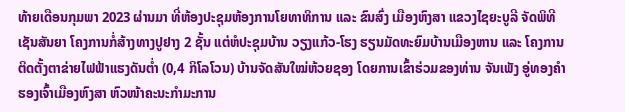ທ້າຍເດືອນກຸມພາ 2023 ຜ່ານມາ ທີ່ຫ້ອງປະຊຸມຫ້ອງການໂຍທາທິການ ແລະ ຂົນສົ່ງ ເມືອງຫົງສາ ແຂວງໄຊຍະບູລີ ຈັດພິທີເຊັນສັນຍາ ໂຄງການກໍ່ສ້າງທາງປູຢາງ 2 ຊັ້ນ ແຕ່ຫໍປະຊຸມບ້ານ ວຽງແກ້ວ-ໂຮງ ຮຽນມັດທະຍົມບ້ານເມືອງຫານ ແລະ ໂຄງການຕິດຕັ້ງຕາຂ່າຍໄຟຟ້າແຮງດັນຕ່ຳ (0,4 ກິໂລໂວນ) ບ້ານຈັດສັນໃໝ່ຫ້ວຍຊອງ ໂດຍການເຂົ້າຮ່ວມຂອງທ່ານ ຈັນເພັງ ອູ່ທອງຄໍາ ຮອງເຈົ້າເມືອງຫົງສາ ຫົວໜ້າຄະນະກໍາມະການ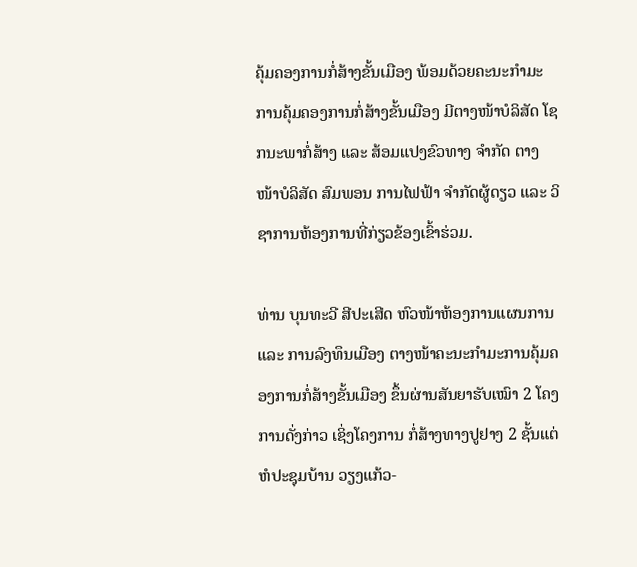ຄຸ້ມຄອງການກໍ່ສ້າງຂັ້ນເມືອງ ພ້ອມດ້ວຍຄະນະກໍາມະການຄຸ້ມຄອງການກໍ່ສ້າງຂັ້ນເມືອງ ມີຕາງໜ້າບໍລິສັດ ໂຊກນະພາກໍ່ສ້າງ ແລະ ສ້ອມແປງຂົວທາງ ຈຳກັດ ຕາງໜ້າບໍລິສັດ ສົມພອນ ການໄຟຟ້າ ຈໍາກັດຜູ້ດຽວ ແລະ ວິຊາການຫ້ອງການທີ່ກ່ຽວຂ້ອງເຂົ້າຮ່ວມ.

ທ່ານ ບຸນທະວີ ສີປະເສີດ ຫົວໜ້າຫ້ອງການແຜນການ ແລະ ການລົງທຶນເມືອງ ຕາງໜ້າຄະນະກຳມະການຄຸ້ມຄອງການກໍ່ສ້າງຂັ້ນເມືອງ ຂຶ້ນຜ່ານສັນຍາຮັບເໝົາ 2 ໂຄງການດັ່ງກ່າວ ເຊິ່ງໂຄງການ ກໍ່ສ້າງທາງປູຢາງ 2 ຊັ້ນແຕ່ຫໍປະຊຸມບ້ານ ວຽງແກ້ວ-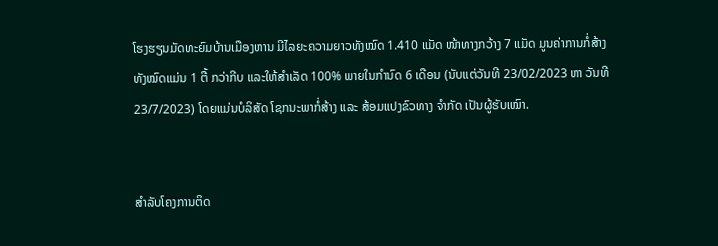ໂຮງຮຽນມັດທະຍົມບ້ານເມືອງຫານ ມີໄລຍະຄວາມຍາວທັງໝົດ 1.410 ແມັດ ໜ້າທາງກວ້າງ 7 ແມັດ ມູນຄ່າການກໍ່ສ້າງທັງໝົດແມ່ນ 1 ຕື້ ກວ່າກີບ ແລະໃຫ້ສຳເລັດ 100% ພາຍໃນກຳນົດ 6 ເດືອນ (ນັບແຕ່ວັນທີ 23/02/2023 ຫາ ວັນທີ 23/7/2023) ໂດຍແມ່ນບໍລິສັດ ໂຊກນະພາກໍ່ສ້າງ ແລະ ສ້ອມແປງຂົວທາງ ຈຳກັດ ເປັນຜູ້ຮັບເໝົາ.


ສໍາລັບໂຄງການຕິດ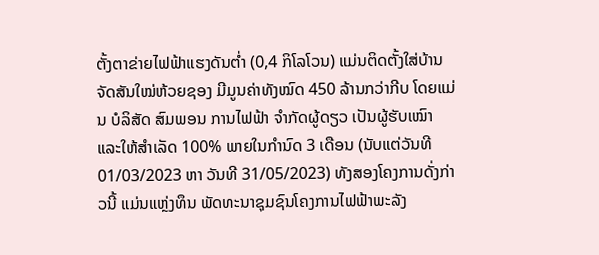ຕັ້ງຕາຂ່າຍໄຟຟ້າແຮງດັນຕ່ຳ (0,4 ກິໂລໂວນ) ແມ່ນຕິດຕັ້ງໃສ່ບ້ານຈັດສັນໃໝ່ຫ້ວຍຊອງ ມີມູນຄ່າທັງໝົດ 450 ລ້ານກວ່າກີບ ໂດຍແມ່ນ ບໍລິສັດ ສົມພອນ ການໄຟຟ້າ ຈໍາກັດຜູ້ດຽວ ເປັນຜູ້ຮັບເໝົາ ແລະໃຫ້ສຳເລັດ 100% ພາຍໃນກຳນົດ 3 ເດືອນ (ນັບແຕ່ວັນທີ 01/03/2023 ຫາ ວັນທີ 31/05/2023) ທັງສອງໂຄງການດັ່ງກ່າວນີ້ ແມ່ນແຫຼ່ງທຶນ ພັດທະນາຊຸມຊົນໂຄງການໄຟຟ້າພະລັງ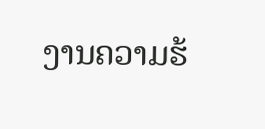ງານຄວາມຮ້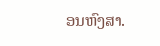ອນຫົງສາ.